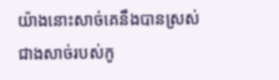យ៉ាងនោះសាច់គេនឹងបានស្រស់ជាងសាច់របស់កូ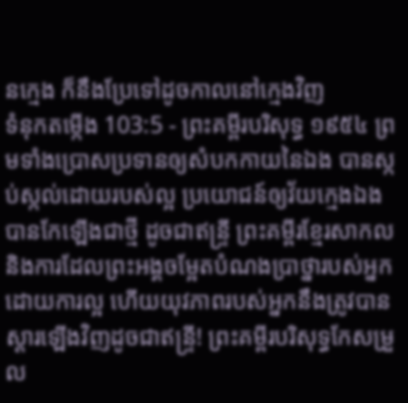នក្មេង ក៏នឹងប្រែទៅដូចកាលនៅក្មេងវិញ
ទំនុកតម្កើង 103:5 - ព្រះគម្ពីរបរិសុទ្ធ ១៩៥៤ ព្រមទាំងប្រោសប្រទានឲ្យសំបកកាយនៃឯង បានស្កប់ស្កល់ដោយរបស់ល្អ ប្រយោជន៍ឲ្យវ័យក្មេងឯង បានកែឡើងជាថ្មី ដូចជាឥន្ទ្រី ព្រះគម្ពីរខ្មែរសាកល និងការដែលព្រះអង្គចម្អែតបំណងប្រាថ្នារបស់អ្នកដោយការល្អ ហើយយុវភាពរបស់អ្នកនឹងត្រូវបានស្ដារឡើងវិញដូចជាឥន្ទ្រី! ព្រះគម្ពីរបរិសុទ្ធកែសម្រួល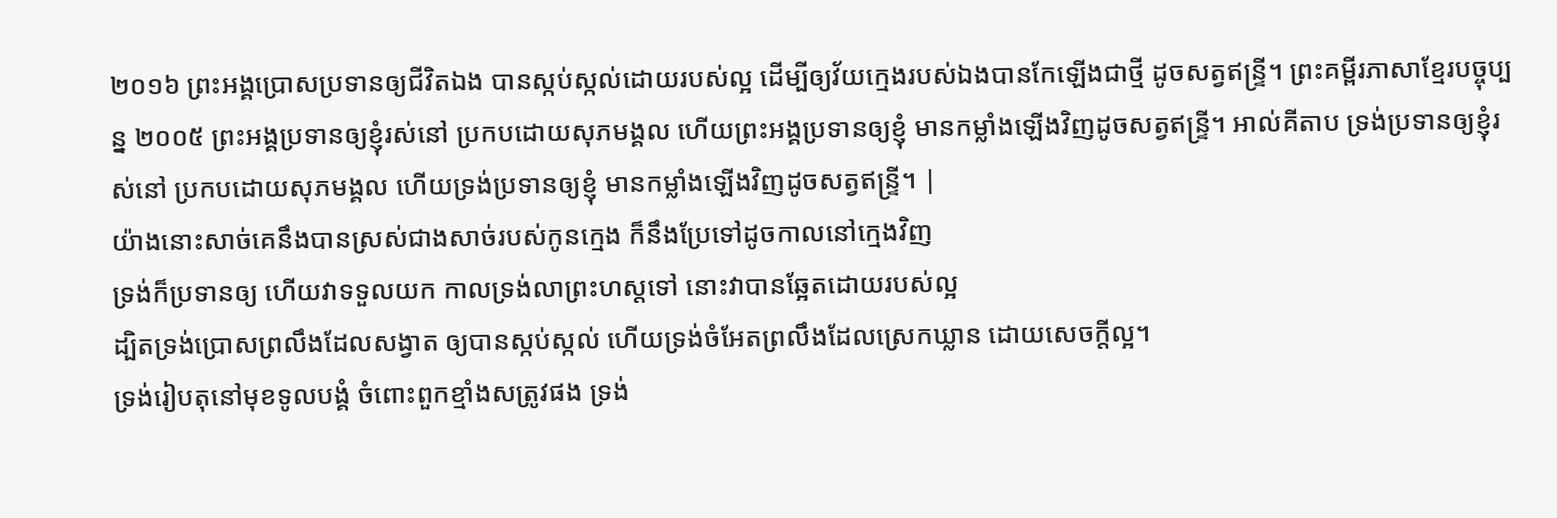២០១៦ ព្រះអង្គប្រោសប្រទានឲ្យជីវិតឯង បានស្កប់ស្កល់ដោយរបស់ល្អ ដើម្បីឲ្យវ័យក្មេងរបស់ឯងបានកែឡើងជាថ្មី ដូចសត្វឥន្ទ្រី។ ព្រះគម្ពីរភាសាខ្មែរបច្ចុប្បន្ន ២០០៥ ព្រះអង្គប្រទានឲ្យខ្ញុំរស់នៅ ប្រកបដោយសុភមង្គល ហើយព្រះអង្គប្រទានឲ្យខ្ញុំ មានកម្លាំងឡើងវិញដូចសត្វឥន្ទ្រី។ អាល់គីតាប ទ្រង់ប្រទានឲ្យខ្ញុំរស់នៅ ប្រកបដោយសុភមង្គល ហើយទ្រង់ប្រទានឲ្យខ្ញុំ មានកម្លាំងឡើងវិញដូចសត្វឥន្ទ្រី។ |
យ៉ាងនោះសាច់គេនឹងបានស្រស់ជាងសាច់របស់កូនក្មេង ក៏នឹងប្រែទៅដូចកាលនៅក្មេងវិញ
ទ្រង់ក៏ប្រទានឲ្យ ហើយវាទទួលយក កាលទ្រង់លាព្រះហស្តទៅ នោះវាបានឆ្អែតដោយរបស់ល្អ
ដ្បិតទ្រង់ប្រោសព្រលឹងដែលសង្វាត ឲ្យបានស្កប់ស្កល់ ហើយទ្រង់ចំអែតព្រលឹងដែលស្រេកឃ្លាន ដោយសេចក្ដីល្អ។
ទ្រង់រៀបតុនៅមុខទូលបង្គំ ចំពោះពួកខ្មាំងសត្រូវផង ទ្រង់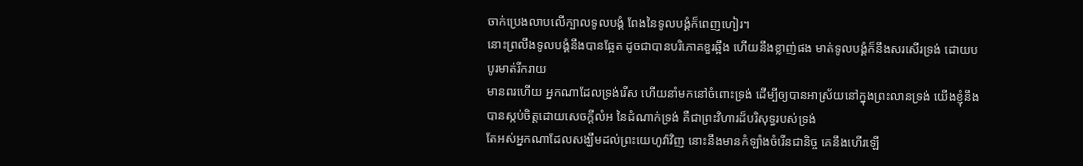ចាក់ប្រេងលាបលើក្បាលទូលបង្គំ ពែងនៃទូលបង្គំក៏ពេញហៀរ។
នោះព្រលឹងទូលបង្គំនឹងបានឆ្អែត ដូចជាបានបរិភោគខួរឆ្អឹង ហើយនឹងខ្លាញ់ផង មាត់ទូលបង្គំក៏នឹងសរសើរទ្រង់ ដោយបបូរមាត់រីករាយ
មានពរហើយ អ្នកណាដែលទ្រង់រើស ហើយនាំមកនៅចំពោះទ្រង់ ដើម្បីឲ្យបានអាស្រ័យនៅក្នុងព្រះលានទ្រង់ យើងខ្ញុំនឹងបានស្កប់ចិត្តដោយសេចក្ដីលំអ នៃដំណាក់ទ្រង់ គឺជាព្រះវិហារដ៏បរិសុទ្ធរបស់ទ្រង់
តែអស់អ្នកណាដែលសង្ឃឹមដល់ព្រះយេហូវ៉ាវិញ នោះនឹងមានកំឡាំងចំរើនជានិច្ច គេនឹងហើរឡើ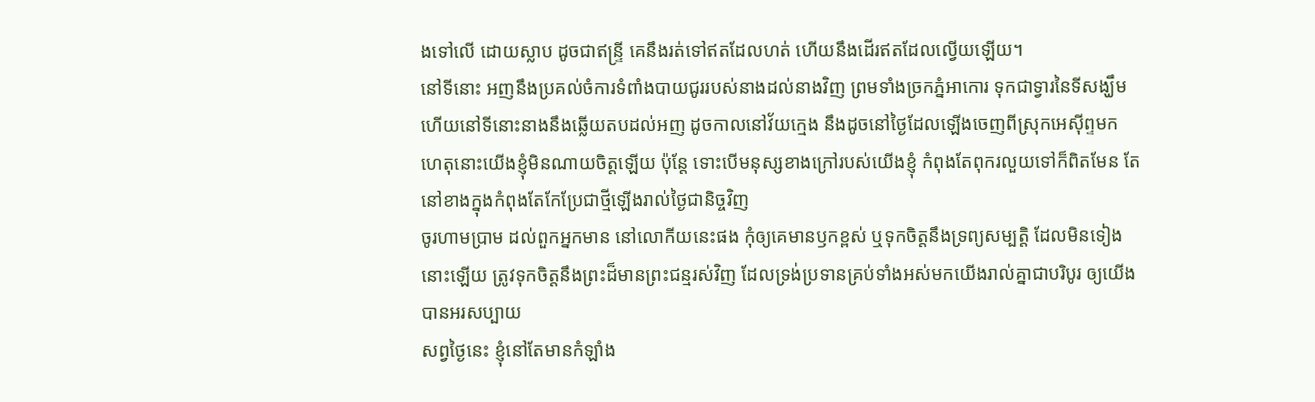ងទៅលើ ដោយស្លាប ដូចជាឥន្ទ្រី គេនឹងរត់ទៅឥតដែលហត់ ហើយនឹងដើរឥតដែលល្វើយឡើយ។
នៅទីនោះ អញនឹងប្រគល់ចំការទំពាំងបាយជូររបស់នាងដល់នាងវិញ ព្រមទាំងច្រកភ្នំអាកោរ ទុកជាទ្វារនៃទីសង្ឃឹម ហើយនៅទីនោះនាងនឹងឆ្លើយតបដល់អញ ដូចកាលនៅវ័យក្មេង នឹងដូចនៅថ្ងៃដែលឡើងចេញពីស្រុកអេស៊ីព្ទមក
ហេតុនោះយើងខ្ញុំមិនណាយចិត្តឡើយ ប៉ុន្តែ ទោះបើមនុស្សខាងក្រៅរបស់យើងខ្ញុំ កំពុងតែពុករលួយទៅក៏ពិតមែន តែនៅខាងក្នុងកំពុងតែកែប្រែជាថ្មីឡើងរាល់ថ្ងៃជានិច្ចវិញ
ចូរហាមប្រាម ដល់ពួកអ្នកមាន នៅលោកីយនេះផង កុំឲ្យគេមានឫកខ្ពស់ ឬទុកចិត្តនឹងទ្រព្យសម្បត្តិ ដែលមិនទៀងនោះឡើយ ត្រូវទុកចិត្តនឹងព្រះដ៏មានព្រះជន្មរស់វិញ ដែលទ្រង់ប្រទានគ្រប់ទាំងអស់មកយើងរាល់គ្នាជាបរិបូរ ឲ្យយើងបានអរសប្បាយ
សព្វថ្ងៃនេះ ខ្ញុំនៅតែមានកំឡាំង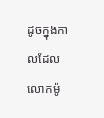ដូចក្នុងកាលដែលលោកម៉ូ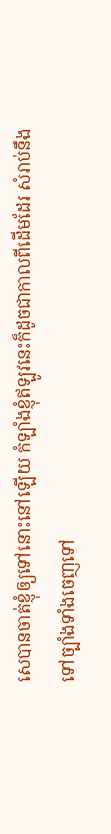សេបានចាត់ខ្ញុំឲ្យទៅនោះនៅឡើយ កំឡាំងខ្ញុំឥឡូវនេះក៏ដូចជាកាលពីដើមដែរ សំរាប់នឹងទៅច្បាំងទាំងចេញទៅ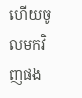ហើយចូលមកវិញផង